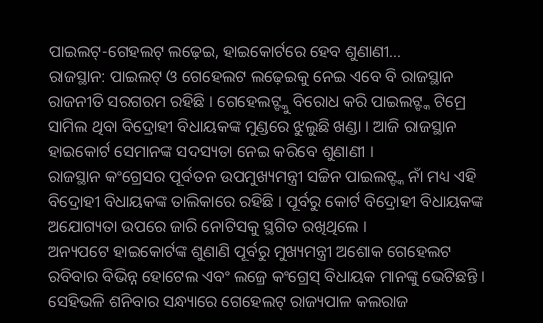ପାଇଲଟ୍-ଗେହଲଟ୍ ଲଢ଼େଇ, ହାଇକୋର୍ଟରେ ହେବ ଶୁଣାଣୀ…
ରାଜସ୍ଥାନ: ପାଇଲଟ୍ ଓ ଗେହେଲଟ ଲଢ଼େଇକୁ ନେଇ ଏବେ ବି ରାଜସ୍ଥାନ ରାଜନୀତି ସରଗରମ ରହିଛି । ଗେହେଲଟ୍ଙ୍କୁ ବିରୋଧ କରି ପାଇଲଟ୍ଙ୍କ ଟିମ୍ରେ ସାମିଲ ଥିବା ବିଦ୍ରୋହୀ ବିଧାୟକଙ୍କ ମୁଣ୍ଡରେ ଝୁଲୁଛି ଖଣ୍ଡା । ଆଜି ରାଜସ୍ଥାନ ହାଇକୋର୍ଟ ସେମାନଙ୍କ ସଦସ୍ୟତା ନେଇ କରିବେ ଶୁଣାଣୀ ।
ରାଜସ୍ଥାନ କଂଗ୍ରେସର ପୂର୍ବତନ ଉପମୁଖ୍ୟମନ୍ତ୍ରୀ ସଚ୍ଚିନ ପାଇଲଟ୍ଙ୍କ ନାଁ ମଧ୍ୟ ଏହି ବିଦ୍ରୋହୀ ବିଧାୟକଙ୍କ ତାଲିକାରେ ରହିଛି । ପୂର୍ବରୁ କୋର୍ଟ ବିଦ୍ରୋହୀ ବିଧାୟକଙ୍କ ଅଯୋଗ୍ୟତା ଉପରେ ଜାରି ନୋଟିସକୁ ସ୍ଥଗିତ ରଖିଥିଲେ ।
ଅନ୍ୟପଟେ ହାଇକୋର୍ଟଙ୍କ ଶୁଣାଣି ପୂର୍ବରୁ ମୁଖ୍ୟମନ୍ତ୍ରୀ ଅଶୋକ ଗେହେଲଟ ରବିବାର ବିଭିନ୍ନ ହୋଟେଲ ଏବଂ ଲଜ୍ରେ କଂଗ୍ରେସ୍ ବିଧାୟକ ମାନଙ୍କୁ ଭେଟିଛନ୍ତି । ସେହିଭଳି ଶନିବାର ସନ୍ଧ୍ୟାରେ ଗେହେଲଟ୍ ରାଜ୍ୟପାଳ କଲରାଜ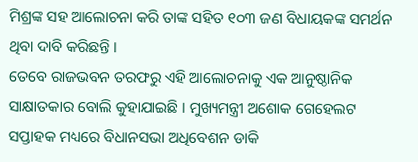ମିଶ୍ରଙ୍କ ସହ ଆଲୋଚନା କରି ତାଙ୍କ ସହିତ ୧୦୩ ଜଣ ବିଧାୟକଙ୍କ ସମର୍ଥନ ଥିବା ଦାବି କରିଛନ୍ତି ।
ତେବେ ରାଜଭବନ ତରଫରୁ ଏହି ଆଲୋଚନାକୁ ଏକ ଆନୁଷ୍ଠାନିକ ସାକ୍ଷାତକାର ବୋଲି କୁହାଯାଇଛି । ମୁଖ୍ୟମନ୍ତ୍ରୀ ଅଶୋକ ଗେହେଲଟ ସପ୍ତାହକ ମଧ୍ୟରେ ବିଧାନସଭା ଅଧିବେଶନ ଡାକି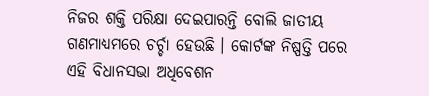ନିଜର ଶକ୍ତି ପରିକ୍ଷା ଦେଇପାରନ୍ତି ବୋଲି ଜାତୀୟ ଗଣମାଧ୍ୟମରେ ଚର୍ଚ୍ଚା ହେଉଛି । କୋର୍ଟଙ୍କ ନିଷ୍ପତ୍ତି ପରେ ଏହି ବିଧାନସଭା ଅଧିବେଶନ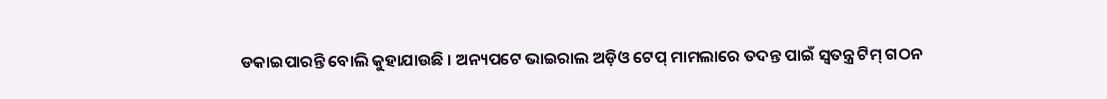ଡକାଇପାରନ୍ତି ବୋଲି କୁହାଯାଉଛି । ଅନ୍ୟପଟେ ଭାଇରାଲ ଅଡ଼ିଓ ଟେପ୍ ମାମଲାରେ ତଦନ୍ତ ପାଇଁ ସ୍ୱତନ୍ତ୍ର ଟିମ୍ ଗଠନ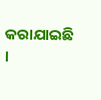କରାଯାଇଛି ।